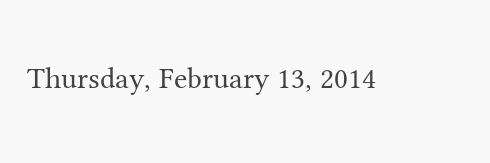Thursday, February 13, 2014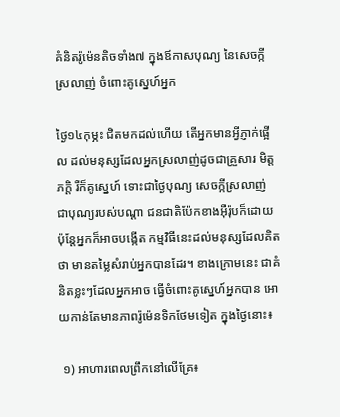គំនិតរ៉ូម៉េនតិចទាំង៧ ក្នុងឪកាសបុណ្យ នៃសេចក្កីស្រលាញ់ ចំពោះគូស្នេហ៍អ្នក

ថ្ងៃ១៤កុម្ភះ ជិតមកដល់ហើយ តើអ្នកមានអ្វីភ្ញាក់ផ្អើល ដល់មនុស្សដែលអ្នកស្រលាញ់ដូចជាគ្រួសារ មិត្តភក្តិ រឺក៏គូស្នេហ៍ ទោះជាថ្ងៃបុណ្យ សេចក្កីស្រលាញ់ ជាបុណ្យរបស់បណ្តា ជនជាតិប៉ែកខាងអ៊ឺរ៉ុបក៏ដោយ ប៉ុន្តែអ្នកក៏អាចបង្កើត កម្មវិធីនេះដល់មនុស្សដែលគិតថា មានតម្លៃសំរាប់អ្នកបានដែរ។ ខាងក្រោមនេះ ជាគំនិតខ្លះៗដែលអ្នកអាច ធ្វើចំពោះគូស្នេហ៍អ្នកបាន អោយកាន់តែមានភាពរ៉ូម៉េនទិកថែមទៀត ក្នុងថ្ងៃនោះ៖

 ១) អាហារពេលព្រឹកនៅលើគ្រែ៖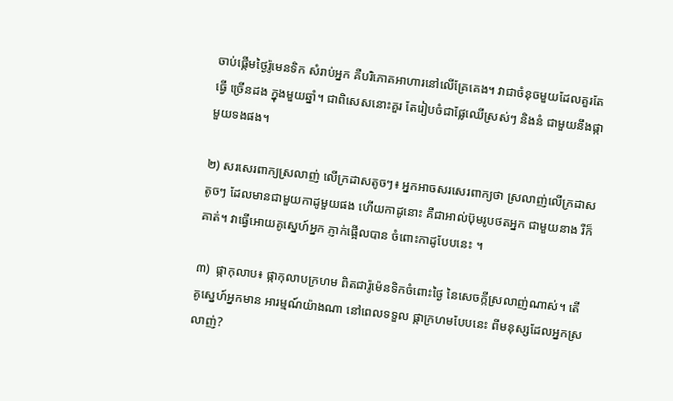ចាប់ផ្កើមថ្ងៃរ៉ូមេនទិក សំរាប់អ្នក គឺបរិភោគអាហារនៅលើគ្រែគេង។ វាជាចំនុចមួយដែលគួរតែធ្វើ ច្រើនដង ក្នុងមួយឆ្នាំ។ ជាពិសេសនោះគួរ តែរៀបចំជាផ្លែឈើស្រស់ៗ និងនំ ជាមួយនឹងផ្កាមួយទងផង។

២) សរសេរពាក្យស្រលាញ់ លើក្រដាសតូចៗ៖ អ្នកអាចសរសេរពាក្យថា ស្រលាញ់លើក្រដាសតូចៗ ដែលមានជាមួយកាដូមួយផង ហើយកាដូនោះ គឺជាអាល់ប៊ុមរូបថតអ្នក ជាមួយនាង រឺក៏គាត់។ វាធ្វើអោយគូស្នេហ៍អ្នក ភ្ញាក់ផ្អើលបាន ចំពោះកាដូបែបនេះ ។

៣)  ផ្កាកុលាប៖ ផ្កាកុលាបក្រហម ពិតជារ៉ូម៉េនទិកចំពោះថ្ងៃ នៃសេចក្កីស្រលាញ់ណាស់។ តើគូស្នេហ៍អ្នកមាន អារម្មណ៍យ៉ាងណា នៅពេលទទួល ផ្កាក្រហមបែបនេះ ពីមនុស្សដែលអ្នកស្រលាញ់?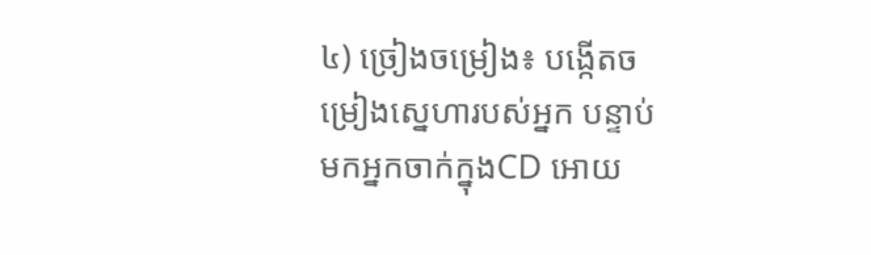៤) ច្រៀងចម្រៀង៖ បង្កើតចម្រៀងស្នេហារបស់អ្នក បន្ទាប់មកអ្នកចាក់ក្នុងCD អោយ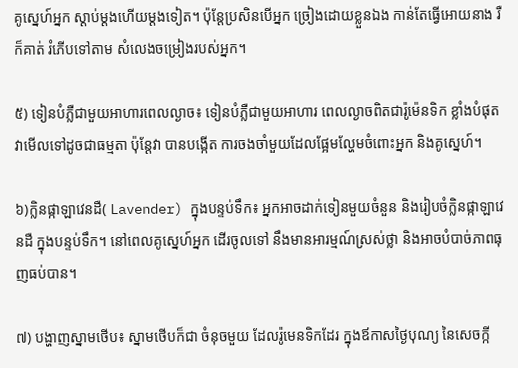គូស្នេហ៍អ្នក ស្តាប់ម្តងហើយម្តងទៀត។ ប៉ុន្តែប្រសិនបើអ្នក ច្រៀងដោយខ្លួនឯង កាន់តែធ្វើអោយនាង រឺក៏គាត់ រំភើបទៅតាម សំលេងចម្រៀងរបស់អ្នក។

៥) ទៀនបំភ្លឺជាមួយអាហារពេលល្ងាច៖ ទៀនបំភ្លឺជាមួយអាហារ ពេលល្ងាចពិតជារ៉ូម៉េនទិក ខ្លាំងបំផុត វាមើលទៅដូចជាធម្មតា ប៉ុន្តែវា បានបង្កើត ការចងចាំមួយដែលផ្អែមល្ហែមចំពោះអ្នក និងគូស្នេហ៍។

៦)ក្លិនផ្កាឡាវេនដឺ( Lavender) ក្នុងបន្ទប់ទឹក៖ អ្នកអាចដាក់ទៀនមួយចំនួន និងរៀបចំក្លិនផ្កាឡាវេនដឺ ក្នុងបន្ទប់ទឹក។ នៅពេលគូស្នេហ៍អ្នក ដើរចូលទៅ នឹងមានអារម្មណ៍ស្រស់ថ្លា និងអាចបំបាច់ភាពធុញធប់បាន។

៧) បង្ហាញស្នាមថើប៖ ស្នាមថើបក៏ជា ចំនុចមួយ ដែលរ៉ូមេនទិកដែរ ក្នុងឪកាសថ្ងៃបុណ្យ នៃសេចក្កី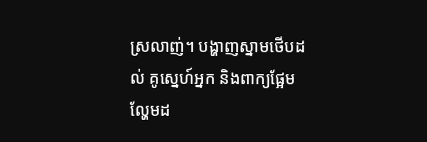ស្រលាញ់។ បង្ហាញស្នាមថើបដល់ គូស្នេហ៍អ្នក និងពាក្យផ្អែមល្ហែមដ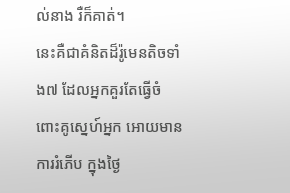ល់នាង រឺក៏គាត់។
នេះគឺជាគំនិតដ៏រ៉ូមេនតិចទាំង៧ ដែលអ្នកគួរតែធ្វើចំពោះគូស្នេហ៍អ្នក អោយមានការរំភើប ក្នុងថ្ងៃ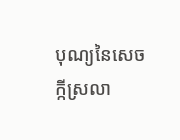បុណ្យនៃសេចក្កីស្រលា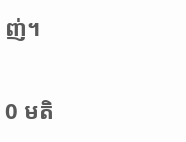ញ់។

0 មតិ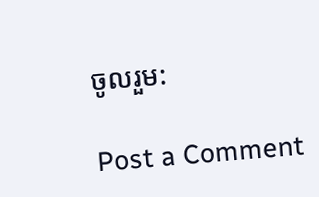ចូលរួម:

Post a Comment